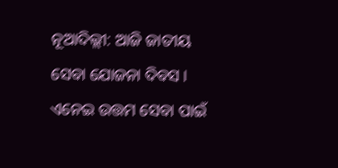ନୂଆଦିଲ୍ଲୀ: ଆଜି ଜାତୀୟ ସେବା ଯୋଜନା ଦିବସ । ଏନେଇ ଉତ୍ତମ ସେବା ପାଇଁ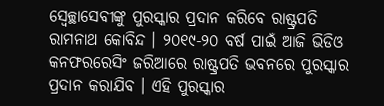ସ୍ୱେଚ୍ଛାସେବୀଙ୍କୁ ପୁରସ୍କାର ପ୍ରଦାନ କରିବେ ରାଷ୍ଟ୍ରପତି ରାମନାଥ କୋବିନ୍ଦ । ୨୦୧୯-୨୦ ବର୍ଷ ପାଇଁ ଆଜି ଭିଡିଓ କନଫରରେସିଂ ଜରିଆରେ ରାଷ୍ଟ୍ରପତି ଭବନରେ ପୁରସ୍କାର ପ୍ରଦାନ କରାଯିବ । ଏହି ପୁରସ୍କାର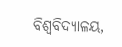ବିଶ୍ବବିଦ୍ୟାଳୟ,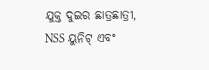ଯୁକ୍ତ ଦୁଇର ଛାତ୍ରଛାତ୍ରୀ, NSS ୟୁନିଟ୍ ଏବଂ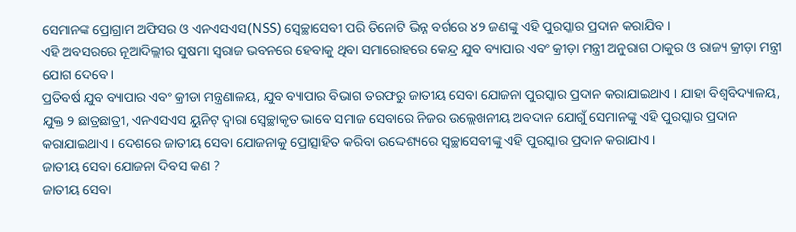ସେମାନଙ୍କ ପ୍ରୋଗ୍ରାମ ଅଫିସର ଓ ଏନଏସଏସ(NSS) ସ୍ୱେଚ୍ଛାସେବୀ ପରି ତିନୋଟି ଭିନ୍ନ ବର୍ଗରେ ୪୨ ଜଣଙ୍କୁ ଏହି ପୁରସ୍କାର ପ୍ରଦାନ କରାଯିବ ।
ଏହି ଅବସରରେ ନୂଆଦିଲ୍ଲୀର ସୁଷମା ସ୍ୱରାଜ ଭବନରେ ହେବାକୁ ଥିବା ସମାରୋହରେ କେନ୍ଦ୍ର ଯୁବ ବ୍ୟାପାର ଏବଂ କ୍ରୀଡ଼ା ମନ୍ତ୍ରୀ ଅନୁରାଗ ଠାକୁର ଓ ରାଜ୍ୟ କ୍ରୀଡ଼ା ମନ୍ତ୍ରୀ ଯୋଗ ଦେବେ।
ପ୍ରତିବର୍ଷ ଯୁବ ବ୍ୟାପାର ଏବଂ କ୍ରୀଡା ମନ୍ତ୍ରଣାଳୟ, ଯୁବ ବ୍ୟାପାର ବିଭାଗ ତରଫରୁ ଜାତୀୟ ସେବା ଯୋଜନା ପୁରସ୍କାର ପ୍ରଦାନ କରାଯାଇଥାଏ । ଯାହା ବିଶ୍ୱବିଦ୍ୟାଳୟ, ଯୁକ୍ତ ୨ ଛାତ୍ରଛାତ୍ରୀ, ଏନଏସଏସ ୟୁନିଟ୍ ଦ୍ବାରା ସ୍ବେଚ୍ଛାକୃତ ଭାବେ ସମାଜ ସେବାରେ ନିଜର ଉଲ୍ଲେଖନୀୟ ଅବଦାନ ଯୋଗୁଁ ସେମାନଙ୍କୁ ଏହି ପୁରସ୍କାର ପ୍ରଦାନ କରାଯାଇଥାଏ । ଦେଶରେ ଜାତୀୟ ସେବା ଯୋଜନାକୁ ପ୍ରୋତ୍ସାହିତ କରିବା ଉଦ୍ଦେଶ୍ୟରେ ସ୍ବଚ୍ଛାସେବୀଙ୍କୁ ଏହି ପୁରସ୍କାର ପ୍ରଦାନ କରାଯାଏ ।
ଜାତୀୟ ସେବା ଯୋଜନା ଦିବସ କଣ ?
ଜାତୀୟ ସେବା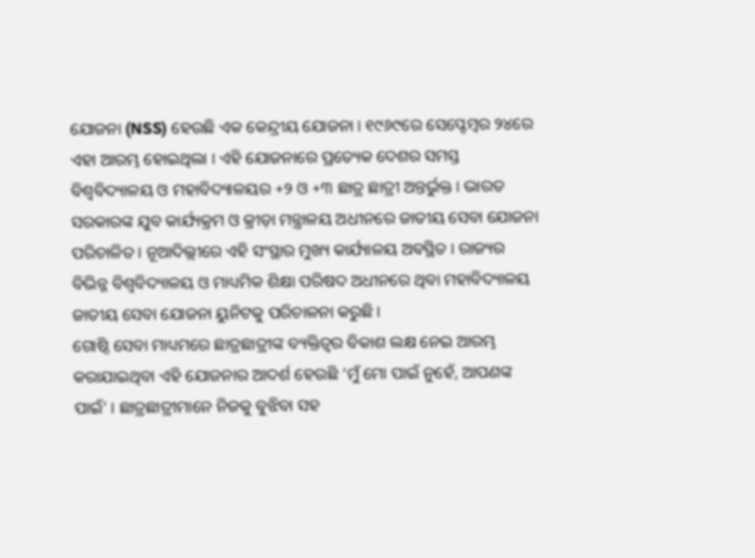ଯୋଜନା (NSS) ହେଉଛି ଏକ କେନ୍ଦ୍ରୀୟ ଯୋଜନା । ୧୯୬୯ରେ ସେପ୍ଟେମ୍ବର ୨୪ରେ ଏହା ଆରମ୍ଭ ହୋଇଥିଲା । ଏହି ଯୋଜନାରେ ପ୍ରତ୍ୟେକ ଦେଶର ସମସ୍ତ ବିଶ୍ୱବିଦ୍ୟାଳୟ ଓ ମହାବିଦ୍ୟାଳୟର +୨ ଓ +୩ ଛାତ୍ର ଛାତ୍ରୀ ଅନ୍ତର୍ଭୁକ୍ତ । ଭାରତ ସରକାରଙ୍କ ଯୁବ କାର୍ଯ୍ୟକ୍ରମ ଓ କ୍ରୀଡ଼ା ମନ୍ତ୍ରାଳୟ ଅଧୀନରେ ଜାତୀୟ ସେବା ଯୋଜନା ପରିଚାଳିତ । ନୂଆଦିଲ୍ଲୀରେ ଏହି ସଂସ୍ଥାର ମୁଖ୍ୟ କାର୍ଯ୍ୟାଳୟ ଅବସ୍ଥିତ । ରାଜ୍ୟର ବିଭିନ୍ନ ବିଶ୍ୱବିଦ୍ୟାଳୟ ଓ ମାଧ୍ୟମିକ ଶିକ୍ଷା ପରିଷଦ ଅଧୀନରେ ଥିବା ମହାବିଦ୍ୟାଳୟ ଜାତୀୟ ସେବା ଯୋଜନା ୟୁନିଟକୁ ପରିଚାଳନା କରୁଛି ।
ଗୋଷ୍ଠି ସେବା ମାଧ୍ୟମରେ ଛାତ୍ରଛାତ୍ରୀଙ୍କ ବ୍ୟକ୍ତିତ୍ୱର ବିକାଶ ଲକ୍ଷ ନେଇ ଆରମ୍ଭ କରାଯାଇଥିବା ଏହି ଯୋଜନାର ଆଦର୍ଶ ହେଉଛି ‘ମୁଁ ମୋ ପାଇଁ ନୁହେଁ, ଆପଣଙ୍କ ପାଇଁ’ । ଛାତ୍ରଛାତ୍ରୀମାନେ ନିଜକୁ ବୁଝିବା ସହ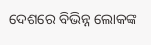ଦେଶରେ ବିଭିନ୍ନ ଲୋକଙ୍କ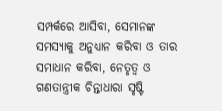ସମ୍ପର୍କରେ ଆସିବା, ସେମାନଙ୍କ ସମସ୍ୟାକୁ ଅନୁଧ୍ୟାନ କରିବା ଓ ତାର ସମାଧାନ କରିବା, ନେତୃତ୍ୱ ଓ ଗଣତାନ୍ତ୍ରୀକ ଚିନ୍ତାଧାରା ସୃଷ୍ଟି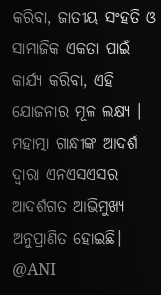କରିବା, ଜାତୀୟ ସଂହତି ଓ ସାମାଜିକ ଏକତା ପାଇଁ କାର୍ଯ୍ୟ କରିବା, ଏହି ଯୋଜନାର ମୂଳ ଲକ୍ଷ୍ୟ । ମହାତ୍ମା ଗାନ୍ଧୀଙ୍କ ଆଦର୍ଶ ଦ୍ୱାରା ଏନଏସଏସର ଆଦର୍ଶଗତ ଆଭିମୁଖ୍ୟ ଅନୁପ୍ରାଣିତ ହୋଇଛି।
@ANI